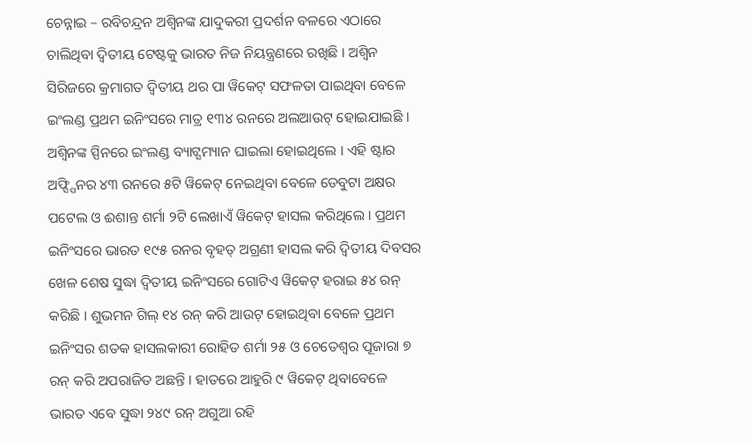ଚେନ୍ନାଇ – ରବିଚନ୍ଦ୍ରନ ଅଶ୍ୱିନଙ୍କ ଯାଦୁକରୀ ପ୍ରଦର୍ଶନ ବଳରେ ଏଠାରେ ଚାଲିଥିବା ଦ୍ୱିତୀୟ ଟେଷ୍ଟକୁ ଭାରତ ନିଜ ନିୟନ୍ତ୍ରଣରେ ରଖିଛି । ଅଶ୍ୱିନ ସିରିଜରେ କ୍ରମାଗତ ଦ୍ୱିତୀୟ ଥର ପା ୱିକେଟ୍ ସଫଳତା ପାଇଥିବା ବେଳେ ଇଂଲଣ୍ଡ ପ୍ରଥମ ଇନିଂସରେ ମାତ୍ର ୧୩୪ ରନରେ ଅଲଆଉଟ୍ ହୋଇଯାଇଛି । ଅଶ୍ୱିନଙ୍କ ସ୍ପିନରେ ଇଂଲଣ୍ଡ ବ୍ୟାଟ୍ସମ୍ୟାନ ଘାଇଲା ହୋଇଥିଲେ । ଏହି ଷ୍ଟାର ଅଫ୍ସ୍ପିନର ୪୩ ରନରେ ୫ଟି ୱିକେଟ୍ ନେଇଥିବା ବେଳେ ଡେବୁଟା ଅକ୍ଷର ପଟେଲ ଓ ଈଶାନ୍ତ ଶର୍ମା ୨ଟି ଲେଖାଏଁ ୱିକେଟ୍ ହାସଲ କରିଥିଲେ । ପ୍ରଥମ ଇନିଂସରେ ଭାରତ ୧୯୫ ରନର ବୃହତ୍ ଅଗ୍ରଣୀ ହାସଲ କରି ଦ୍ୱିତୀୟ ଦିବସର ଖେଳ ଶେଷ ସୁଦ୍ଧା ଦ୍ୱିତୀୟ ଇନିଂସରେ ଗୋଟିଏ ୱିକେଟ୍ ହରାଇ ୫୪ ରନ୍ କରିଛି । ଶୁଭମନ ଗିଲ୍ ୧୪ ରନ୍ କରି ଆଉଟ୍ ହୋଇଥିବା ବେଳେ ପ୍ରଥମ ଇନିଂସର ଶତକ ହାସଲକାରୀ ରୋହିତ ଶର୍ମା ୨୫ ଓ ଚେତେଶ୍ୱର ପୂଜାରା ୭ ରନ୍ କରି ଅପରାଜିତ ଅଛନ୍ତି । ହାତରେ ଆହୁରି ୯ ୱିକେଟ୍ ଥିବାବେଳେ ଭାରତ ଏବେ ସୁଦ୍ଧା ୨୪୯ ରନ୍ ଅଗୁଆ ରହି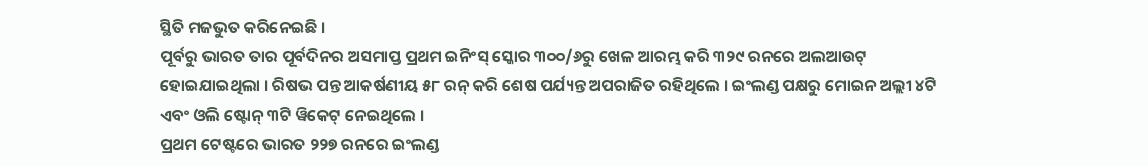ସ୍ଥିତି ମଜଭୁତ କରିନେଇଛି ।
ପୂର୍ବରୁ ଭାରତ ତାର ପୂର୍ବଦିନର ଅସମାପ୍ତ ପ୍ରଥମ ଇନିଂସ୍ ସ୍କୋର ୩୦୦/୬ରୁ ଖେଳ ଆରମ୍ଭ କରି ୩୨୯ ରନରେ ଅଲଆଉଟ୍ ହୋଇଯାଇଥିଲା । ରିଷଭ ପନ୍ତ ଆକର୍ଷଣୀୟ ୫୮ ରନ୍ କରି ଶେଷ ପର୍ଯ୍ୟନ୍ତ ଅପରାଜିତ ରହିଥିଲେ । ଇଂଲଣ୍ଡ ପକ୍ଷରୁ ମୋଇନ ଅଲ୍ଲୀ ୪ଟି ଏବଂ ଓଲି ଷ୍ଟୋନ୍ ୩ଟି ୱିକେଟ୍ ନେଇଥିଲେ ।
ପ୍ରଥମ ଟେଷ୍ଟରେ ଭାରତ ୨୨୭ ରନରେ ଇଂଲଣ୍ଡ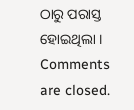ଠାରୁ ପରାସ୍ତ ହୋଇଥିଲା ।
Comments are closed.